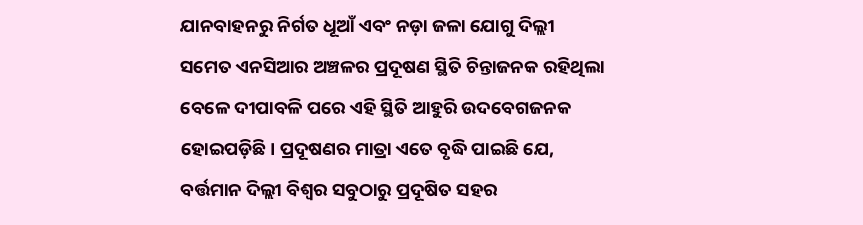ଯାନବାହନରୁ ନିର୍ଗତ ଧୂଆଁ ଏବଂ ନଡ଼ା ଜଳା ଯୋଗୁ ଦିଲ୍ଲୀ ସମେତ ଏନସିଆର ଅଞ୍ଚଳର ପ୍ରଦୂଷଣ ସ୍ଥିତି ଚିନ୍ତାଜନକ ରହିଥିଲା ବେଳେ ଦୀପାବଳି ପରେ ଏହି ସ୍ଥିତି ଆହୁରି ଉଦବେଗଜନକ ହୋଇପଡ଼ିଛି। ପ୍ରଦୂଷଣର ମାତ୍ରା ଏତେ ବୃଦ୍ଧି ପାଇଛି ଯେ, ବର୍ତ୍ତମାନ ଦିଲ୍ଲୀ ବିଶ୍ୱର ସବୁଠାରୁ ପ୍ରଦୂଷିତ ସହର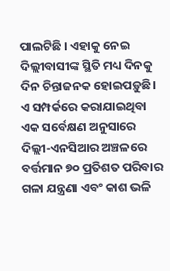ପାଲଟିଛି । ଏହାକୁ ନେଇ ଦିଲ୍ଲୀବାସୀଙ୍କ ସ୍ଥିତି ମଧ୍ୟ ଦିନକୁ ଦିନ ଚିନ୍ତାଜନକ ହୋଇପଡ଼ୁଛି।
ଏ ସମ୍ପର୍କରେ କରାଯାଇଥିବା ଏକ ସର୍ବେକ୍ଷଣ ଅନୁସାରେ ଦିଲ୍ଲୀ-ଏନସିଆର ଅଞ୍ଚଳରେ ବର୍ତ୍ତମାନ ୭୦ ପ୍ରତିଶତ ପରିବାର ଗଳା ଯନ୍ତ୍ରଣା ଏବଂ କାଶ ଭଳି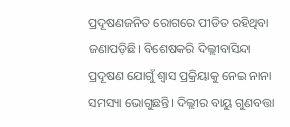ପ୍ରଦୂଷଣଜନିତ ରୋଗରେ ପୀଡିତ ରହିଥିବା ଜଣାପଡ଼ିଛି। ବିଶେଷକରି ଦିଲ୍ଲୀବାସିନ୍ଦା ପ୍ରଦୂଷଣ ଯୋଗୁଁ ଶ୍ବାସ ପ୍ରକ୍ରିୟାକୁ ନେଇ ନାନା ସମସ୍ୟା ଭୋଗୁଛନ୍ତି। ଦିଲ୍ଲୀର ବାୟୁ ଗୁଣବତ୍ତା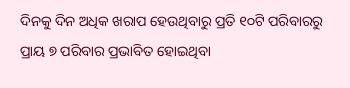ଦିନକୁ ଦିନ ଅଧିକ ଖରାପ ହେଉଥିବାରୁ ପ୍ରତି ୧୦ଟି ପରିବାରରୁ ପ୍ରାୟ ୭ ପରିବାର ପ୍ରଭାବିତ ହୋଇଥିବା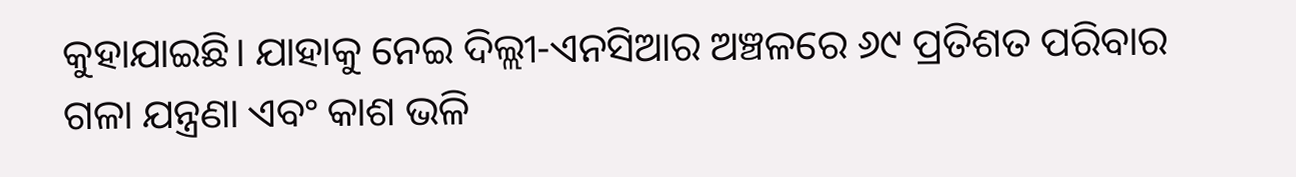କୁହାଯାଇଛି। ଯାହାକୁ ନେଇ ଦିଲ୍ଲୀ-ଏନସିଆର ଅଞ୍ଚଳରେ ୬୯ ପ୍ରତିଶତ ପରିବାର ଗଳା ଯନ୍ତ୍ରଣା ଏବଂ କାଶ ଭଳି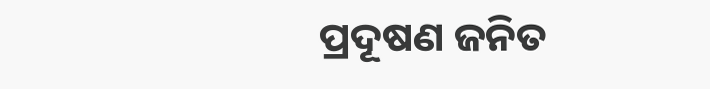ପ୍ରଦୂଷଣ ଜନିତ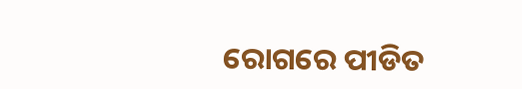ରୋଗରେ ପୀଡିତ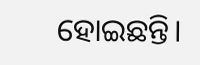ହୋଇଛନ୍ତି।